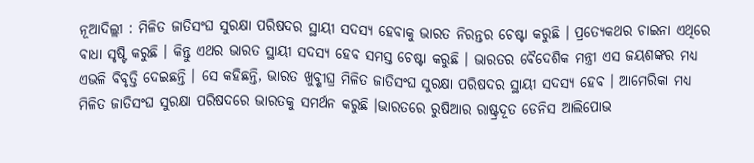ନୂଆଦିଲ୍ଲୀ : ମିଳିତ ଜାତିସଂଘ ସୁରକ୍ଷା ପରିଷଦର ସ୍ଥାୟୀ ସଦସ୍ୟ ହେବାକୁ ଭାରତ ନିରନ୍ତର ଚେଷ୍ଟା କରୁଛି । ପ୍ରତ୍ୟେକଥର ଚାଇନା ଏଥିରେ ବାଧା ସୃଷ୍ଟି କରୁଛି । କିନ୍ତୁ ଏଥର ଭାରତ ସ୍ଥାୟୀ ସଦସ୍ୟ ହେବ ସମସ୍ତ ଚେଷ୍ଟା କରୁଛି । ଭାରତର ବୈଦେଶିକ ମନ୍ତ୍ରୀ ଏସ ଜୟଶଙ୍କର ମଧ୍ୟ ଏଭଳି ବିବୃତ୍ତି ଦେଇଛନ୍ତି । ସେ କହିଛନ୍ତି, ଭାରତ ଖୁବ୍ଶୀଘ୍ର ମିଳିତ ଜାତିସଂଘ ସୁରକ୍ଷା ପରିଷଦର ସ୍ଥାୟୀ ସଦସ୍ୟ ହେବ । ଆମେରିକା ମଧ୍ୟ ମିଳିତ ଜାତିସଂଘ ସୁରକ୍ଷା ପରିଷଦରେ ଭାରତକୁ ସମର୍ଥନ କରୁଛି ।ଭାରତରେ ରୁଷିଆର ରାଷ୍ଟ୍ରଦୂତ ଡେନିସ ଆଲିପୋଭ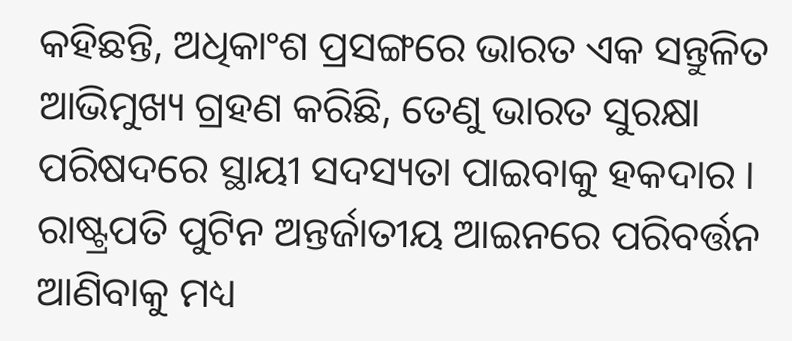କହିଛନ୍ତି, ଅଧିକାଂଶ ପ୍ରସଙ୍ଗରେ ଭାରତ ଏକ ସନ୍ତୁଳିତ ଆଭିମୁଖ୍ୟ ଗ୍ରହଣ କରିଛି, ତେଣୁ ଭାରତ ସୁରକ୍ଷା ପରିଷଦରେ ସ୍ଥାୟୀ ସଦସ୍ୟତା ପାଇବାକୁ ହକଦାର । ରାଷ୍ଟ୍ରପତି ପୁଟିନ ଅନ୍ତର୍ଜାତୀୟ ଆଇନରେ ପରିବର୍ତ୍ତନ ଆଣିବାକୁ ମଧ୍ୟ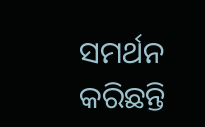ସମର୍ଥନ କରିଛନ୍ତି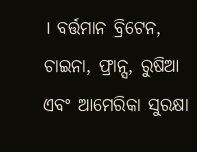। ବର୍ତ୍ତମାନ ବ୍ରିଟେନ, ଚାଇନା, ଫ୍ରାନ୍ସ, ରୁଷିଆ ଏବଂ ଆମେରିକା ସୁରକ୍ଷା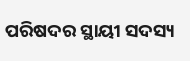ପରିଷଦର ସ୍ଥାୟୀ ସଦସ୍ୟ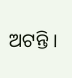ଅଟନ୍ତି ।